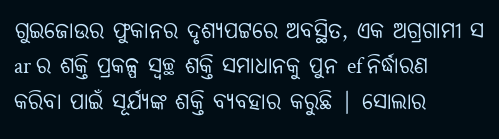ଗୁଇଜୋଉର ଫୁକାନର ଦୃଶ୍ୟପଟ୍ଟରେ ଅବସ୍ଥିତ, ଏକ ଅଗ୍ରଗାମୀ ସ ar ର ଶକ୍ତି ପ୍ରକଳ୍ପ ସ୍ୱଚ୍ଛ ଶକ୍ତି ସମାଧାନକୁ ପୁନ ef ନିର୍ଦ୍ଧାରଣ କରିବା ପାଇଁ ସୂର୍ଯ୍ୟଙ୍କ ଶକ୍ତି ବ୍ୟବହାର କରୁଛି | ସୋଲାର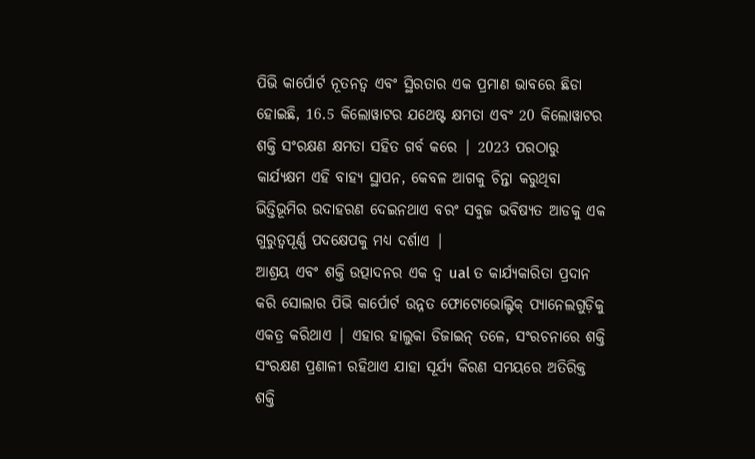ପିଭି କାର୍ପୋର୍ଟ ନୂତନତ୍ୱ ଏବଂ ସ୍ଥିରତାର ଏକ ପ୍ରମାଣ ଭାବରେ ଛିଡା ହୋଇଛି, 16.5 କିଲୋୱାଟର ଯଥେଷ୍ଟ କ୍ଷମତା ଏବଂ 20 କିଲୋୱାଟର ଶକ୍ତି ସଂରକ୍ଷଣ କ୍ଷମତା ସହିତ ଗର୍ବ କରେ | 2023 ପରଠାରୁ କାର୍ଯ୍ୟକ୍ଷମ ଏହି ବାହ୍ୟ ସ୍ଥାପନ, କେବଳ ଆଗକୁ ଚିନ୍ତା କରୁଥିବା ଭିତ୍ତିଭୂମିର ଉଦାହରଣ ଦେଇନଥାଏ ବରଂ ସବୁଜ ଭବିଷ୍ୟତ ଆଡକୁ ଏକ ଗୁରୁତ୍ୱପୂର୍ଣ୍ଣ ପଦକ୍ଷେପକୁ ମଧ୍ୟ ଦର୍ଶାଏ |
ଆଶ୍ରୟ ଏବଂ ଶକ୍ତି ଉତ୍ପାଦନର ଏକ ଦ୍ୱ ual ତ କାର୍ଯ୍ୟକାରିତା ପ୍ରଦାନ କରି ସୋଲାର ପିଭି କାର୍ପୋର୍ଟ ଉନ୍ନତ ଫୋଟୋଭୋଲ୍ଟିକ୍ ପ୍ୟାନେଲଗୁଡ଼ିକୁ ଏକତ୍ର କରିଥାଏ | ଏହାର ହାଲୁକା ଡିଜାଇନ୍ ତଳେ, ସଂରଚନାରେ ଶକ୍ତି ସଂରକ୍ଷଣ ପ୍ରଣାଳୀ ରହିଥାଏ ଯାହା ସୂର୍ଯ୍ୟ କିରଣ ସମୟରେ ଅତିରିକ୍ତ ଶକ୍ତି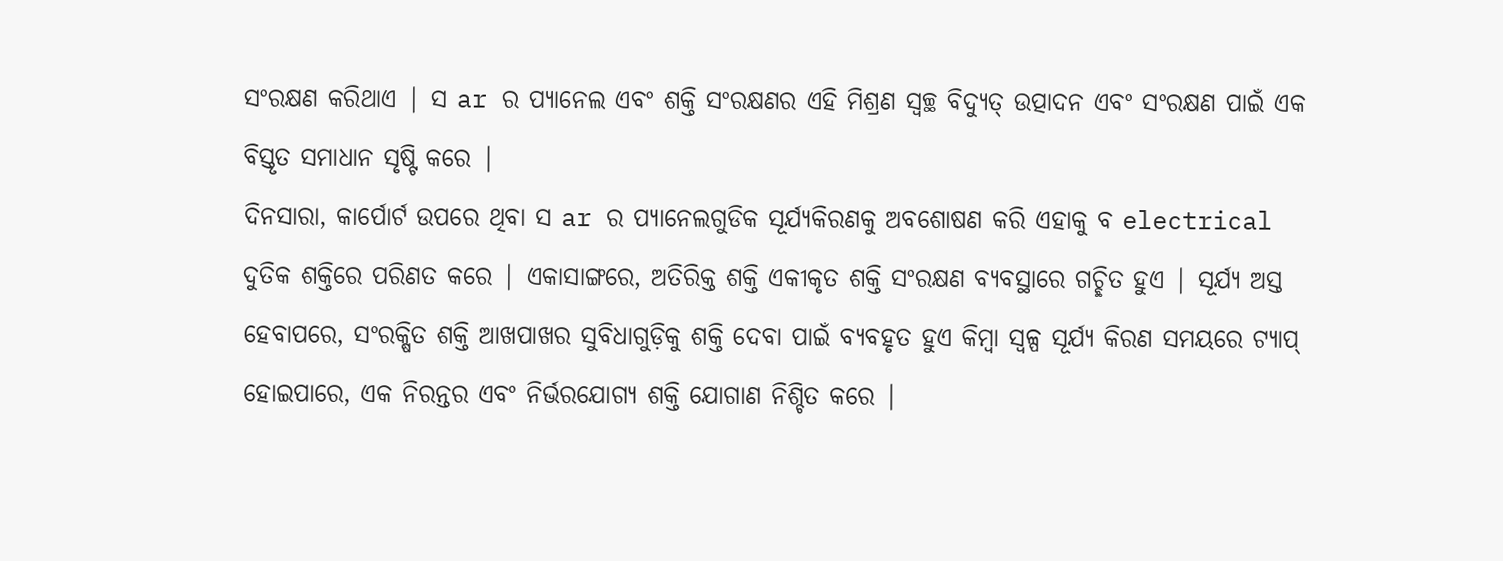ସଂରକ୍ଷଣ କରିଥାଏ | ସ ar ର ପ୍ୟାନେଲ ଏବଂ ଶକ୍ତି ସଂରକ୍ଷଣର ଏହି ମିଶ୍ରଣ ସ୍ୱଚ୍ଛ ବିଦ୍ୟୁତ୍ ଉତ୍ପାଦନ ଏବଂ ସଂରକ୍ଷଣ ପାଇଁ ଏକ ବିସ୍ତୃତ ସମାଧାନ ସୃଷ୍ଟି କରେ |
ଦିନସାରା, କାର୍ପୋର୍ଟ ଉପରେ ଥିବା ସ ar ର ପ୍ୟାନେଲଗୁଡିକ ସୂର୍ଯ୍ୟକିରଣକୁ ଅବଶୋଷଣ କରି ଏହାକୁ ବ electrical ଦୁତିକ ଶକ୍ତିରେ ପରିଣତ କରେ | ଏକାସାଙ୍ଗରେ, ଅତିରିକ୍ତ ଶକ୍ତି ଏକୀକୃତ ଶକ୍ତି ସଂରକ୍ଷଣ ବ୍ୟବସ୍ଥାରେ ଗଚ୍ଛିତ ହୁଏ | ସୂର୍ଯ୍ୟ ଅସ୍ତ ହେବାପରେ, ସଂରକ୍ଷିତ ଶକ୍ତି ଆଖପାଖର ସୁବିଧାଗୁଡ଼ିକୁ ଶକ୍ତି ଦେବା ପାଇଁ ବ୍ୟବହୃତ ହୁଏ କିମ୍ବା ସ୍ୱଳ୍ପ ସୂର୍ଯ୍ୟ କିରଣ ସମୟରେ ଟ୍ୟାପ୍ ହୋଇପାରେ, ଏକ ନିରନ୍ତର ଏବଂ ନିର୍ଭରଯୋଗ୍ୟ ଶକ୍ତି ଯୋଗାଣ ନିଶ୍ଚିତ କରେ |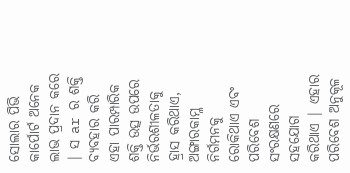ସୋଲାର ପିଭି କାର୍ପୋର୍ଟ ଅନେକ ଲାଭ ପ୍ରଦାନ କରେ | ସ ar ର ଶକ୍ତି ବ୍ୟବହାର କରି ଏହା ପାରମ୍ପାରିକ ଶକ୍ତି ଉତ୍ସ ଉପରେ ନିର୍ଭରଶୀଳତାକୁ ହ୍ରାସ କରିଥାଏ, ଅଙ୍ଗାରକାମ୍ଳ ନିର୍ଗମନକୁ ରୋକିଥାଏ ଏବଂ ପରିବେଶ ସଂରକ୍ଷଣରେ ସହଯୋଗ କରିଥାଏ | ଏହାର ପରିବେଶ ଅନୁକୂଳ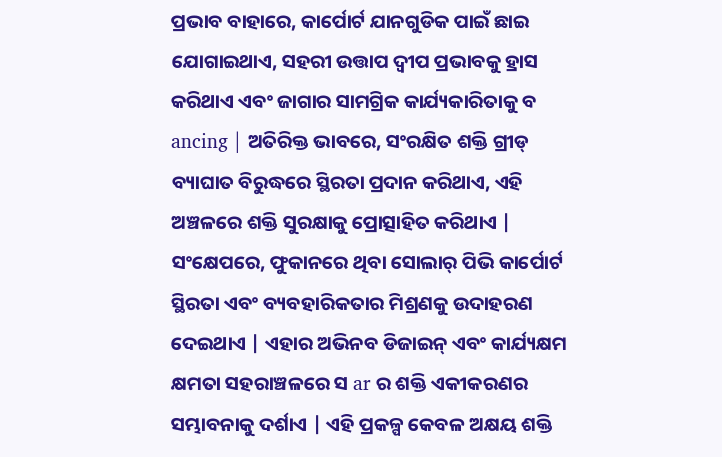ପ୍ରଭାବ ବାହାରେ, କାର୍ପୋର୍ଟ ଯାନଗୁଡିକ ପାଇଁ ଛାଇ ଯୋଗାଇଥାଏ, ସହରୀ ଉତ୍ତାପ ଦ୍ୱୀପ ପ୍ରଭାବକୁ ହ୍ରାସ କରିଥାଏ ଏବଂ ଜାଗାର ସାମଗ୍ରିକ କାର୍ଯ୍ୟକାରିତାକୁ ବ ancing | ଅତିରିକ୍ତ ଭାବରେ, ସଂରକ୍ଷିତ ଶକ୍ତି ଗ୍ରୀଡ୍ ବ୍ୟାଘାତ ବିରୁଦ୍ଧରେ ସ୍ଥିରତା ପ୍ରଦାନ କରିଥାଏ, ଏହି ଅଞ୍ଚଳରେ ଶକ୍ତି ସୁରକ୍ଷାକୁ ପ୍ରୋତ୍ସାହିତ କରିଥାଏ |
ସଂକ୍ଷେପରେ, ଫୁକାନରେ ଥିବା ସୋଲାର୍ ପିଭି କାର୍ପୋର୍ଟ ସ୍ଥିରତା ଏବଂ ବ୍ୟବହାରିକତାର ମିଶ୍ରଣକୁ ଉଦାହରଣ ଦେଇଥାଏ | ଏହାର ଅଭିନବ ଡିଜାଇନ୍ ଏବଂ କାର୍ଯ୍ୟକ୍ଷମ କ୍ଷମତା ସହରାଞ୍ଚଳରେ ସ ar ର ଶକ୍ତି ଏକୀକରଣର ସମ୍ଭାବନାକୁ ଦର୍ଶାଏ | ଏହି ପ୍ରକଳ୍ପ କେବଳ ଅକ୍ଷୟ ଶକ୍ତି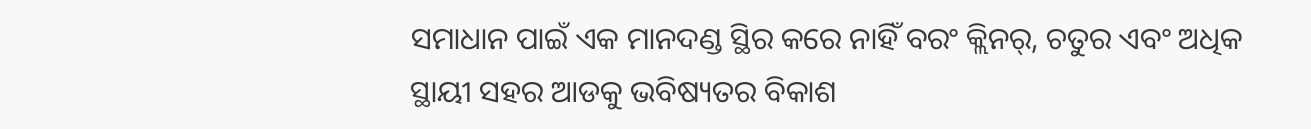ସମାଧାନ ପାଇଁ ଏକ ମାନଦଣ୍ଡ ସ୍ଥିର କରେ ନାହିଁ ବରଂ କ୍ଲିନର୍, ଚତୁର ଏବଂ ଅଧିକ ସ୍ଥାୟୀ ସହର ଆଡକୁ ଭବିଷ୍ୟତର ବିକାଶ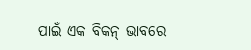ପାଇଁ ଏକ ବିକନ୍ ଭାବରେ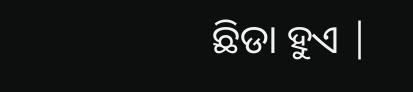ଛିଡା ହୁଏ |